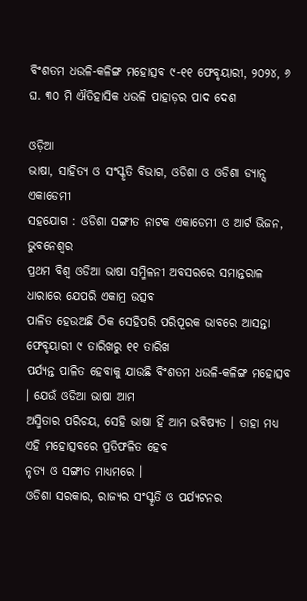ବିଂଶତମ ଧଉଳି-କଳିଙ୍ଗ ମହୋତ୍ସବ ୯-୧୧ ଫେବୃୟାରୀ, ୨୦୨୪, ୬ ଘ. ୩୦ ମି ଐତିହାସିକ ଧଉଳି ପାହାଡ଼ର ପାଦ ଦେଶ

ଓଡ଼ିଆ
ଭାଷା, ସାହିତ୍ୟ ଓ ସଂସ୍କୃତି ବିଭାଗ, ଓଡିଶା ଓ ଓଡିଶା ଡ୍ୟାନ୍ସ ଏକାଡେମୀ
ସହଯୋଗ : ଓଡିଶା ସଙ୍ଗୀତ ନାଟକ ଏକାଡେମୀ ଓ ଆର୍ଟ ଭିଜନ, ଭୁବନେଶ୍ବର
ପ୍ରଥମ ବିଶ୍ବ ଓଡିଆ ଭାଷା ସମ୍ମିଳନୀ ଅବସରରେ ସମାନ୍ତରାଳ ଧାରାରେ ଯେପରି ଏକାମ୍ର ଉତ୍ସବ
ପାଳିତ ହେଉଅଛି ଠିକ ସେହିପରି ପରିପୂରକ ଭାବରେ ଆସନ୍ତା ଫେବୃୟାରୀ ୯ ତାରିଖରୁ ୧୧ ତାରିଖ
ପର୍ଯ୍ୟନ୍ତ ପାଳିତ ହେବାକୁ ଯାଉଛି ବିଂଶତମ ଧଉଳି-କଳିଙ୍ଗ ମହୋତ୍ସବ । ଯେଉଁ ଓଡିଆ ଭାଷା ଆମ
ଅସ୍ମିତାର ପରିଚୟ, ସେହି ଭାଷା ହିଁ ଆମ ଭବିଷ୍ୟତ । ତାହା ମଧ୍ୟ ଏହି ମହୋତ୍ସବରେ ପ୍ରତିଫଳିତ ହେବ
ନୃତ୍ୟ ଓ ସଙ୍ଗୀତ ମାଧ୍ୟମରେ ।
ଓଡିଶା ସରକାର, ରାଜ୍ୟର ସଂସ୍କୃତି ଓ ପର୍ଯ୍ୟଟନର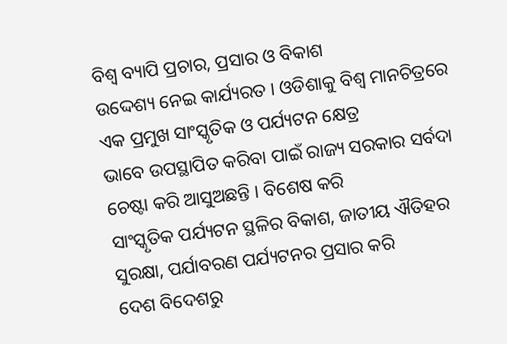ବିଶ୍ବ ବ୍ୟାପି ପ୍ରଚାର, ପ୍ରସାର ଓ ବିକାଶ
ଉଦ୍ଦେଶ୍ୟ ନେଇ କାର୍ଯ୍ୟରତ । ଓଡିଶାକୁ ବିଶ୍ବ ମାନଚିତ୍ରରେ ଏକ ପ୍ରମୁଖ ସାଂସ୍କୃତିକ ଓ ପର୍ଯ୍ୟଟନ କ୍ଷେତ୍ର
ଭାବେ ଉପସ୍ଥାପିତ କରିବା ପାଇଁ ରାଜ୍ୟ ସରକାର ସର୍ବଦା ଚେଷ୍ଟା କରି ଆସୁଅଛନ୍ତି । ବିଶେଷ କରି
ସାଂସ୍କୃତିକ ପର୍ଯ୍ୟଟନ ସ୍ଥଳିର ବିକାଶ, ଜାତୀୟ ଐତିହର ସୁରକ୍ଷା, ପର୍ଯାବରଣ ପର୍ଯ୍ୟଟନର ପ୍ରସାର କରି
ଦେଶ ବିଦେଶରୁ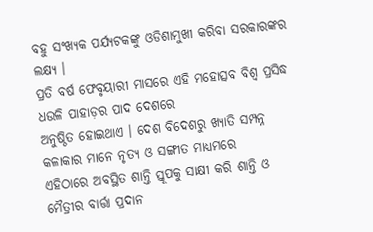ବହୁ ସଂଖ୍ୟକ ପର୍ଯ୍ୟଟକଙ୍କୁ ଓଡିଶାମୁଖୀ କରିବା ସରକାରଙ୍କର ଲକ୍ଷ୍ୟ ।
ପ୍ରତି ବର୍ଷ ଫେବୃୟାରୀ ମାସରେ ଏହି ମହୋତ୍ସବ ବିଶ୍ବ ପ୍ରସିଦ୍ଧ ଧଉଳି ପାହାଡ଼ର ପାଦ ଦେଶରେ
ଅନୁଷ୍ଠିତ ହୋଇଥାଏ । ଦେଶ ବିଦେଶରୁ ଖ୍ୟାତି ସମ୍ପନ୍ନ କଳାକାର ମାନେ ନୃତ୍ୟ ଓ ସଙ୍ଗୀତ ମାଧ୍ୟମରେ
ଏହିଠାରେ ଅବସ୍ଥିତ ଶାନ୍ତି ସ୍ତୂପକୁ ସାକ୍ଷୀ କରି ଶାନ୍ତି ଓ ମୈତ୍ରୀର ବାର୍ତ୍ତା ପ୍ରଦାନ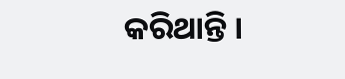କରିଥାନ୍ତି ।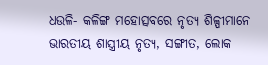ଧଉଳି- କଳିଙ୍ଗ ମହୋତ୍ସବରେ ନୃତ୍ୟ ଶିଳ୍ପୀମାନେ ଭାରତୀୟ ଶାସ୍ତ୍ରୀୟ ନୃତ୍ୟ, ସଙ୍ଗୀତ, ଲୋକ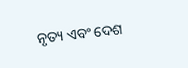ନୃତ୍ୟ ଏବଂ ଦେଶ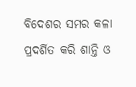ବିଦେଶର ସମର କଳା ପ୍ରଦର୍ଶିତ କରି ଶାନ୍ତି ଓ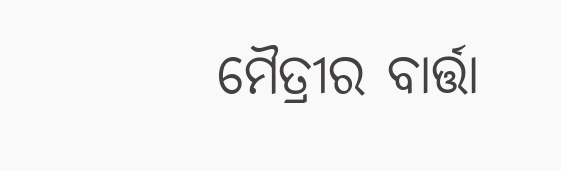ମୈତ୍ରୀର ବାର୍ତ୍ତା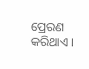ପ୍ରେରଣ କରିଥାଏ ।